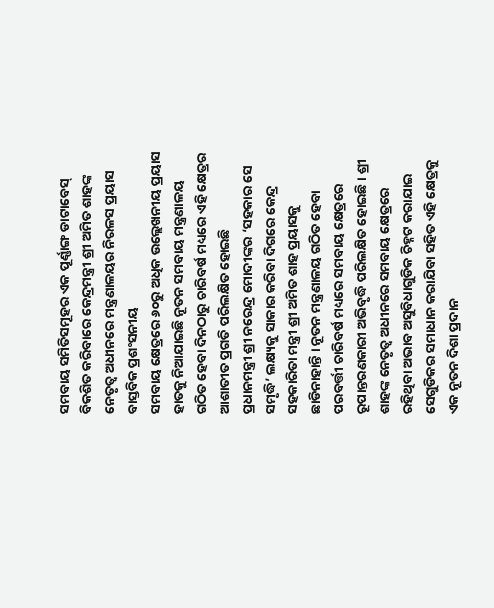ସମବାୟ ସମିତିସମୂହର ଏକ ପୂର୍ଣ୍ଣାଙ୍ଗ ଡାଟାବେସ୍ ବିକଶିତ କରିବାରେ କେନ୍ଦ୍ରମନ୍ତ୍ରୀ ଶ୍ରୀ ଅମିତ ଶାହଙ୍କ ନେତୃତ୍ୱ ଅଧୀନରେ ମନ୍ତ୍ରଣାଳୟର ନିରଳସ ପ୍ରୟାସ ବାସ୍ତବିକ ପ୍ରଶଂସନୀୟ
ସମବାୟ କ୍ଷେତ୍ରରେ ୬୦ରୁ ଅଧିକ ଉଲ୍ଲେଖନୀୟ ପ୍ରୟାସ ହାତକୁ ନିଆଯାଇଛି ନୂତନ ସମବାୟ ମନ୍ତ୍ରଣାଳୟ ଗଠିତ ହେବା ଦିନଠାରୁ ଚାରିବର୍ଷ ମଧ୍ୟରେ ଏହି କ୍ଷେତ୍ରର ଆଶାତୀତ ପ୍ରଗତି ପରିଲକ୍ଷିତ ହୋଇଛି
ପ୍ରଧାନମନ୍ତ୍ରୀ ଶ୍ରୀ ନରେନ୍ଦ୍ର ମୋଦୀଙ୍କର ‘ସହକାର ସେ ସମୃଦ୍ଧି’ ଲକ୍ଷ୍ୟକୁ ସାକାର କରିବା ଦିଗରେ କେନ୍ଦ୍ର ସହକାରିତା ମନ୍ତ୍ରୀ ଶ୍ରୀ ଅମିତ ଶାହ ପ୍ରୟାସକୁ ଛାଡିନାହାନ୍ତି । ନୂତନ ମନ୍ତ୍ରଣାଳୟ ଗଠିତ ହେବା ପରବର୍ତ୍ତୀ ଚାରିବର୍ଷ ମଧ୍ୟରେ ସମବାୟ କ୍ଷେତ୍ରରେ ରୂପାନ୍ତରଣକାରୀ ଅଭିବୃଦ୍ଧି ପରିଲକ୍ଷିତ ହୋଇଛି । ଶ୍ରୀ ଶାହଙ୍କ ନେତୃତ୍ୱ ଅଧୀନରେ ସମବାୟ କ୍ଷେତ୍ରରେ ରହିଥିବା ଅଭାବ ଅସୁବିଧାଗୁଡିକ ଚିହ୍ନଟ କରାଯାଇ ସେଗୁଡିକର ସମାଧାନ କରାଯିବା ସହିତ ଏହି କ୍ଷେତ୍ରକୁ ଏକ ନୂତନ ଦିଶା ପ୍ରଦାନ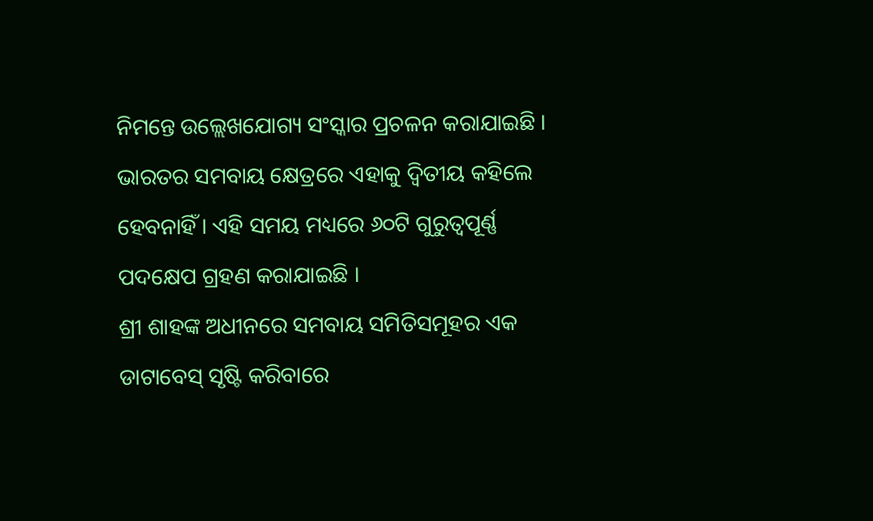ନିମନ୍ତେ ଉଲ୍ଲେଖଯୋଗ୍ୟ ସଂସ୍କାର ପ୍ରଚଳନ କରାଯାଇଛି । ଭାରତର ସମବାୟ କ୍ଷେତ୍ରରେ ଏହାକୁ ଦ୍ୱିତୀୟ କହିଲେ ହେବନାହିଁ । ଏହି ସମୟ ମଧ୍ୟରେ ୬୦ଟି ଗୁରୁତ୍ୱପୂର୍ଣ୍ଣ ପଦକ୍ଷେପ ଗ୍ରହଣ କରାଯାଇଛି ।
ଶ୍ରୀ ଶାହଙ୍କ ଅଧୀନରେ ସମବାୟ ସମିତିସମୂହର ଏକ ଡାଟାବେସ୍ ସୃଷ୍ଟି କରିବାରେ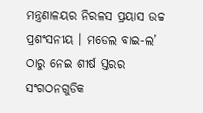ମନ୍ତ୍ରଣାଳୟର ନିରଳସ ପ୍ରୟାସ ଉଚ୍ଚ ପ୍ରଶଂସନୀୟ । ମଡେଲ ବାଇ-ଲ’ ଠାରୁ ନେଇ ଶୀର୍ଷ ସ୍ତରର ସଂଗଠନଗୁଡିକ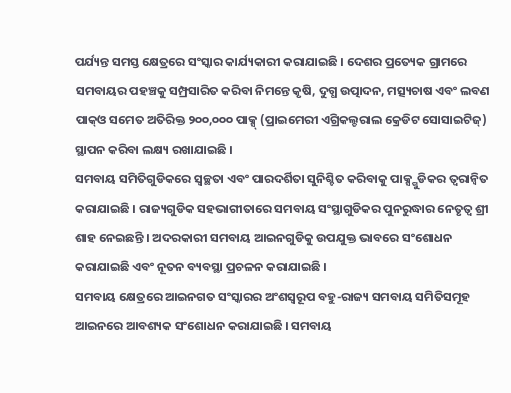ପର୍ଯ୍ୟନ୍ତ ସମସ୍ତ କ୍ଷେତ୍ରରେ ସଂସ୍କାର କାର୍ଯ୍ୟକାରୀ କରାଯାଇଛି । ଦେଶର ପ୍ରତ୍ୟେକ ଗ୍ରାମରେ ସମବାୟର ପହଞ୍ଚକୁ ସମ୍ପ୍ରସାରିତ କରିବା ନିମନ୍ତେ କୃଷି, ଦୁଗ୍ଧ ଉତ୍ପାଦନ, ମତ୍ସ୍ୟଚାଷ ଏବଂ ଲବଣ ପାକ୍ଓ ସମେତ ଅତିରିକ୍ତ ୨୦୦,୦୦୦ ପାକ୍ସ୍ (ପ୍ରାଇମେରୀ ଏଗ୍ରିକଲ୍ଚରାଲ କ୍ରେଡିଟ ସୋସାଇଟିଜ୍) ସ୍ଥାପନ କରିବା ଲକ୍ଷ୍ୟ ରଖାଯାଇଛି ।
ସମବାୟ ସମିତିଗୁଡିକରେ ସ୍ୱଚ୍ଛତା ଏବଂ ପାରଦର୍ଶିତା ସୁନିଶ୍ଚିତ କରିବାକୁ ପାକ୍ସ୍ଗୁଡିକର ତ୍ୱରାନ୍ୱିତ କରାଯାଇଛି । ରାଜ୍ୟଗୁଡିକ ସହଭାଗୀତାରେ ସମବାୟ ସଂସ୍ଥାଗୁଡିକର ପୁନରୁଦ୍ଧାର ନେତୃତ୍ୱ ଶ୍ରୀ ଶାହ ନେଇଛନ୍ତି । ଅଦରକାରୀ ସମବାୟ ଆଇନଗୁଡିକୁ ଉପଯୁକ୍ତ ଭାବରେ ସଂଶୋଧନ କରାଯାଇଛି ଏବଂ ନୂତନ ବ୍ୟବସ୍ଥା ପ୍ରଚଳନ କରାଯାଇଛି ।
ସମବାୟ କ୍ଷେତ୍ରରେ ଆଇନଗତ ସଂସ୍କାରର ଅଂଶସ୍ୱରୂପ ବହୁ-ରାଜ୍ୟ ସମବାୟ ସମିତିସମୂହ ଆଇନରେ ଆବଶ୍ୟକ ସଂଶୋଧନ କରାଯାଇଛି । ସମବାୟ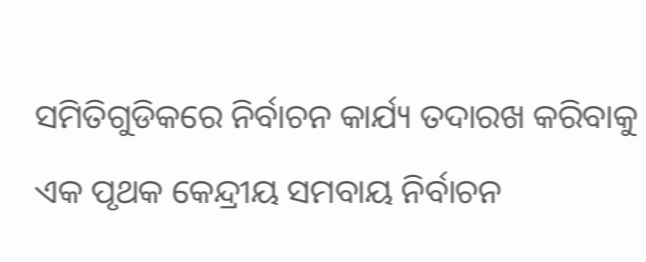ସମିତିଗୁଡିକରେ ନିର୍ବାଚନ କାର୍ଯ୍ୟ ତଦାରଖ କରିବାକୁ ଏକ ପୃଥକ କେନ୍ଦ୍ରୀୟ ସମବାୟ ନିର୍ବାଚନ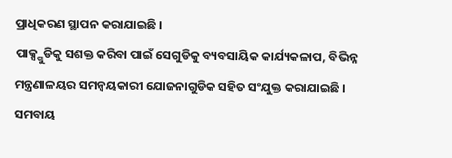ପ୍ରାଧିକରଣ ସ୍ଥାପନ କରାଯାଇଛି ।
ପାକ୍ସ୍ଗୁଡିକୁ ସଶକ୍ତ କରିବା ପାଇଁ ସେଗୁଡିକୁ ବ୍ୟବସାୟିକ କାର୍ଯ୍ୟକଳାପ, ବିଭିନ୍ନ ମନ୍ତ୍ରଣାଳୟର ସମନ୍ୱୟକାରୀ ଯୋଜନାଗୁଡିକ ସହିତ ସଂଯୁକ୍ତ କରାଯାଇଛି । ସମବାୟ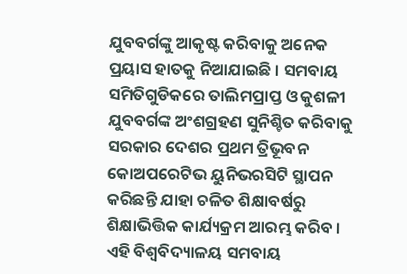ଯୁବବର୍ଗଙ୍କୁ ଆକୃଷ୍ଟ କରିବାକୁ ଅନେକ ପ୍ରୟାସ ହାତକୁ ନିଆଯାଇଛି । ସମବାୟ ସମିତିଗୁଡିକରେ ତାଲିମପ୍ରାପ୍ତ ଓ କୁଶଳୀ ଯୁବବର୍ଗଙ୍କ ଅଂଶଗ୍ରହଣ ସୁନିଶ୍ଚିତ କରିବାକୁ ସରକାର ଦେଶର ପ୍ରଥମ ତ୍ରିଭୂବନ କୋଅପରେଟିଭ ୟୁନିଭରସିଟି ସ୍ଥାପନ କରିଛନ୍ତି ଯାହା ଚଳିତ ଶିକ୍ଷାବର୍ଷରୁ ଶିକ୍ଷାଭିତ୍ତିକ କାର୍ଯ୍ୟକ୍ରମ ଆରମ୍ଭ କରିବ । ଏହି ବିଶ୍ୱବିଦ୍ୟାଳୟ ସମବାୟ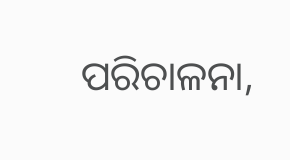ପରିଚାଳନା,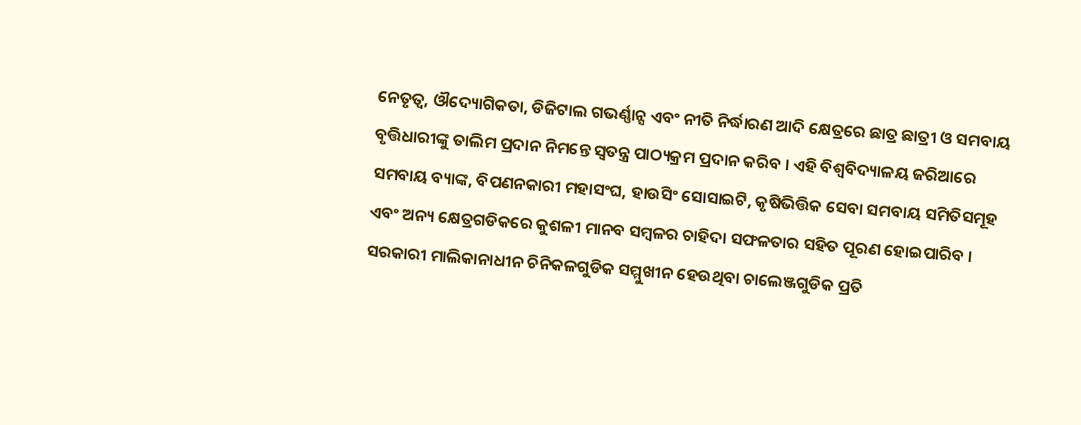ନେତୃତ୍ୱ, ଔଦ୍ୟୋଗିକତା, ଡିଜିଟାଲ ଗଭର୍ଣ୍ଣାନ୍ସ ଏବଂ ନୀତି ନିର୍ଦ୍ଧାରଣ ଆଦି କ୍ଷେତ୍ରରେ ଛାତ୍ର ଛାତ୍ରୀ ଓ ସମବାୟ ବୃତ୍ତିଧାରୀଙ୍କୁ ତାଲିମ ପ୍ରଦାନ ନିମନ୍ତେ ସ୍ୱତନ୍ତ୍ର ପାଠ୍ୟକ୍ରମ ପ୍ରଦାନ କରିବ । ଏହି ବିଶ୍ୱବିଦ୍ୟାଳୟ ଜରିଆରେ ସମବାୟ ବ୍ୟାଙ୍କ, ବିପଣନକାରୀ ମହାସଂଘ, ହାଉସିଂ ସୋସାଇଟି, କୃଷିଭିତ୍ତିକ ସେବା ସମବାୟ ସମିତିସମୂହ ଏବଂ ଅନ୍ୟ କ୍ଷେତ୍ରଗଡିକରେ କୁଶଳୀ ମାନବ ସମ୍ବଳର ଚାହିଦା ସଫଳତାର ସହିତ ପୂରଣ ହୋଇପାରିବ ।
ସରକାରୀ ମାଲିକାନାଧୀନ ଚିନିକଳଗୁଡିକ ସମ୍ମୁଖୀନ ହେଉଥିବା ଚାଲେଞ୍ଜଗୁଡିକ ପ୍ରତି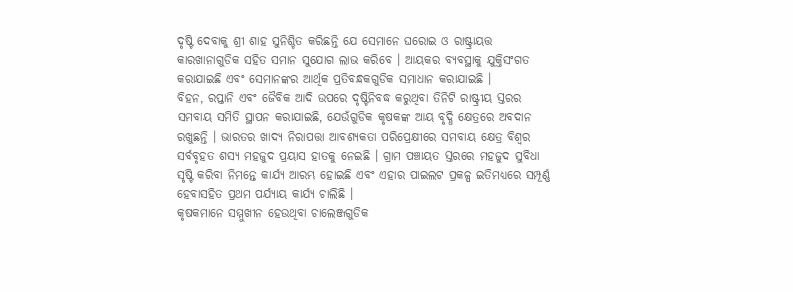ଦୃଷ୍ଟି ଦେବାକୁ ଶ୍ରୀ ଶାହ ସୁନିଶ୍ଚିତ କରିଛନ୍ତି ଯେ ସେମାନେ ଘରୋଇ ଓ ରାଷ୍ଟ୍ରାୟତ୍ତ କାରଖାନାଗୁଡିକ ସହିତ ସମାନ ସୁଯୋଗ ଲାଭ କରିବେ । ଆୟକର ବ୍ୟବସ୍ଥାକୁ ଯୁକ୍ତିସଂଗତ କରାଯାଇଛି ଏବଂ ସେମାନଙ୍କର ଆର୍ଥିକ ପ୍ରତିବନ୍ଧକଗୁଡିକ ସମାଧାନ କରାଯାଇଛି ।
ବିହନ, ରପ୍ତାନି ଏବଂ ଜୈବିକ ଆଦି ଉପରେ ଦୃଷ୍ଟିନିବଦ୍ଧ କରୁଥିବା ତିନିଟି ରାଷ୍ଟ୍ରୀୟ ସ୍ତରର ସମବାୟ ସମିତି ସ୍ଥାପନ କରାଯାଇଛି, ଯେଉଁଗୁଡିକ କୃଷକଙ୍କ ଆୟ ବୃଦ୍ଧି କ୍ଷେତ୍ରରେ ଅବଦାନ ରଖୁଛନ୍ତି । ଭାରତର ଖାଦ୍ୟ ନିରାପତ୍ତା ଆବଶ୍ୟକତା ପରିପ୍ରେକ୍ଷୀରେ ସମବାୟ କ୍ଷେତ୍ର ବିଶ୍ୱର ସର୍ବବୃହତ ଶସ୍ୟ ମହଜୁଦ ପ୍ରୟାସ ହାତକୁ ନେଇଛି । ଗ୍ରାମ ପଞ୍ଚାୟତ ସ୍ତରରେ ମହଜୁଦ ସୁବିଧା ସୃଷ୍ଟି କରିବା ନିମନ୍ତେ କାର୍ଯ୍ୟ ଆରମ୍ଭ ହୋଇଛି ଏବଂ ଏହାର ପାଇଲଟ ପ୍ରକଳ୍ପ ଇତିମଧ୍ୟରେ ସମ୍ପୂର୍ଣ୍ଣ ହେବାସହିତ ପ୍ରଥମ ପର୍ଯ୍ୟାୟ କାର୍ଯ୍ୟ ଚାଲିଛି ।
କୃଷକମାନେ ସମ୍ମୁଖୀନ ହେଉଥିବା ଚାଲେଞ୍ଜଗୁଡିକ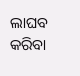ଲାଘବ କରିବା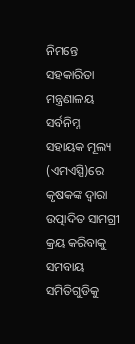ନିମନ୍ତେ ସହକାରିତା ମନ୍ତ୍ରଣାଳୟ ସର୍ବନିମ୍ନ ସହାୟକ ମୂଲ୍ୟ (ଏମଏସ୍ପି)ରେ କୃଷକଙ୍କ ଦ୍ୱାରା ଉତ୍ପାଦିତ ସାମଗ୍ରୀ କ୍ରୟ କରିବାକୁ ସମବାୟ ସମିତିଗୁଡିକୁ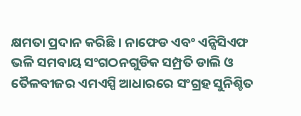କ୍ଷମତା ପ୍ରଦାନ କରିଛି । ନାଫେଡ ଏବଂ ଏନ୍ସିସିଏଫ ଭଳି ସମବାୟ ସଂଗଠନଗୁଡିକ ସମ୍ପ୍ରତି ଡାଲି ଓ ତୈଳବୀଜର ଏମଏସ୍ପି ଆଧାରରେ ସଂଗ୍ରହ ସୁନିଶ୍ଚିତ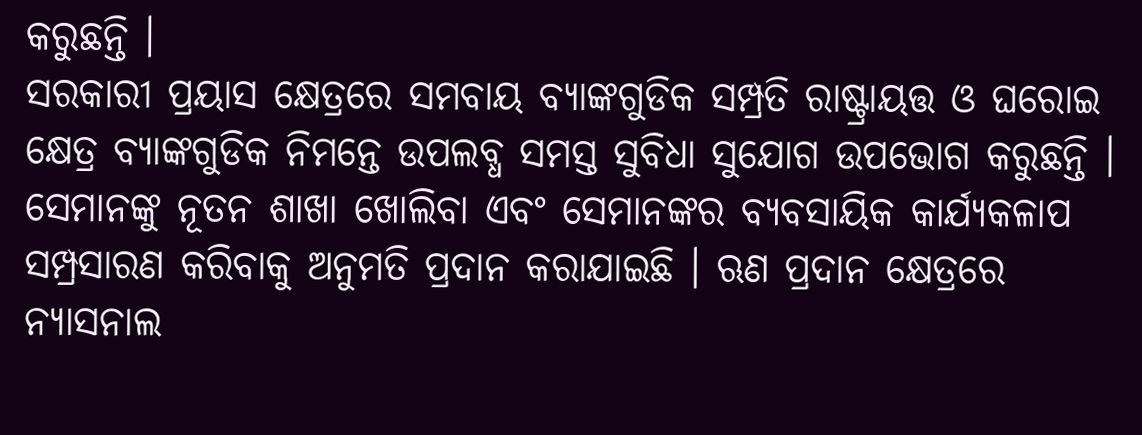କରୁଛନ୍ତି ।
ସରକାରୀ ପ୍ରୟାସ କ୍ଷେତ୍ରରେ ସମବାୟ ବ୍ୟାଙ୍କଗୁଡିକ ସମ୍ପ୍ରତି ରାଷ୍ଟ୍ରାୟତ୍ତ ଓ ଘରୋଇ କ୍ଷେତ୍ର ବ୍ୟାଙ୍କଗୁଡିକ ନିମନ୍ତେ ଉପଲବ୍ଧ ସମସ୍ତ ସୁବିଧା ସୁଯୋଗ ଉପଭୋଗ କରୁଛନ୍ତି । ସେମାନଙ୍କୁ ନୂତନ ଶାଖା ଖୋଲିବା ଏବଂ ସେମାନଙ୍କର ବ୍ୟବସାୟିକ କାର୍ଯ୍ୟକଳାପ ସମ୍ପ୍ରସାରଣ କରିବାକୁ ଅନୁମତି ପ୍ରଦାନ କରାଯାଇଛି । ଋଣ ପ୍ରଦାନ କ୍ଷେତ୍ରରେ ନ୍ୟାସନାଲ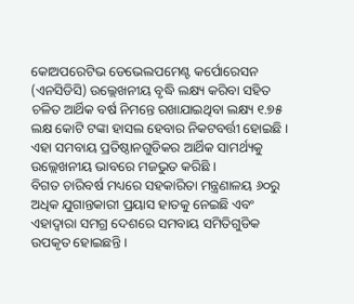କୋଅପରେଟିଭ ଡେଭେଲପମେଣ୍ଟ କର୍ପୋରେସନ (ଏନସିଡିସି) ଉଲ୍ଲେଖନୀୟ ବୃଦ୍ଧି ଲକ୍ଷ୍ୟ କରିବା ସହିତ ଚଳିତ ଆର୍ଥିକ ବର୍ଷ ନିମନ୍ତେ ରଖାଯାଇଥିବା ଲକ୍ଷ୍ୟ ୧.୭୫ ଲକ୍ଷ କୋଟି ଟଙ୍କା ହାସଲ ହେବାର ନିକଟବର୍ତ୍ତୀ ହୋଇଛି । ଏହା ସମବାୟ ପ୍ରତିଷ୍ଠାନଗୁଡିକର ଆର୍ଥିକ ସାମର୍ଥ୍ୟକୁ ଉଲ୍ଲେଖନୀୟ ଭାବରେ ମଜଭୁତ କରିଛି ।
ବିଗତ ଚାରିବର୍ଷ ମଧ୍ୟରେ ସହକାରିତା ମନ୍ତ୍ରଣାଳୟ ୬୦ରୁ ଅଧିକ ଯୁଗାନ୍ତକାରୀ ପ୍ରୟାସ ହାତକୁ ନେଇଛି ଏବଂ ଏହାଦ୍ୱାରା ସମଗ୍ର ଦେଶରେ ସମବାୟ ସମିତିଗୁଡିକ ଉପକୃତ ହୋଇଛନ୍ତି ।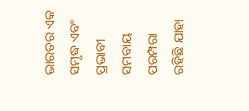ଭାରତର ଏକ ସମୃଦ୍ଧ ଏବଂ ପ୍ରଭାବୀ ସମବାୟ ପରମ୍ପରା ରହିଛି ଯାହା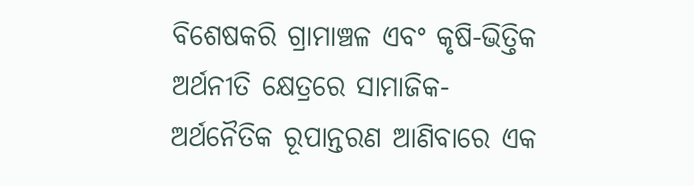ବିଶେଷକରି ଗ୍ରାମାଞ୍ଚଳ ଏବଂ କୃଷି-ଭିତ୍ତିକ ଅର୍ଥନୀତି କ୍ଷେତ୍ରରେ ସାମାଜିକ-ଅର୍ଥନୈତିକ ରୂପାନ୍ତରଣ ଆଣିବାରେ ଏକ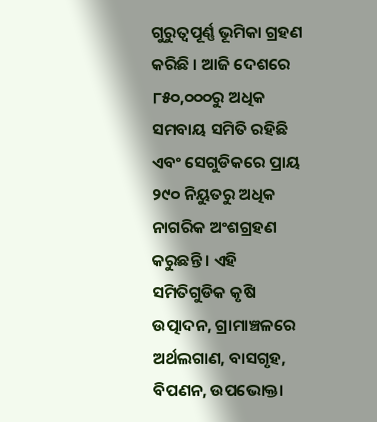ଗୁରୁତ୍ୱପୂର୍ଣ୍ଣ ଭୂମିକା ଗ୍ରହଣ କରିଛି । ଆଜି ଦେଶରେ ୮୫୦,୦୦୦ରୁ ଅଧିକ ସମବାୟ ସମିତି ରହିଛି ଏବଂ ସେଗୁଡିକରେ ପ୍ରାୟ ୨୯୦ ନିୟୁତରୁ ଅଧିକ ନାଗରିକ ଅଂଶଗ୍ରହଣ କରୁଛନ୍ତି । ଏହି ସମିତିଗୁଡିକ କୃଷି ଉତ୍ପାଦନ, ଗ୍ରାମାଞ୍ଚଳରେ ଅର୍ଥଲଗାଣ, ବାସଗୃହ, ବିପଣନ, ଉପଭୋକ୍ତା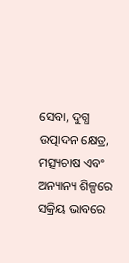ସେବା, ଦୁଗ୍ଧ ଉତ୍ପାଦନ କ୍ଷେତ୍ର, ମତ୍ସ୍ୟଚାଷ ଏବଂ ଅନ୍ୟାନ୍ୟ ଶିଳ୍ପରେ ସକ୍ରିୟ ଭାବରେ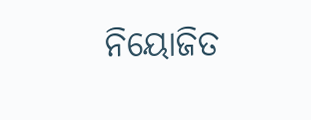ନିୟୋଜିତ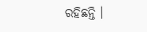ରହିଛନ୍ତି ।